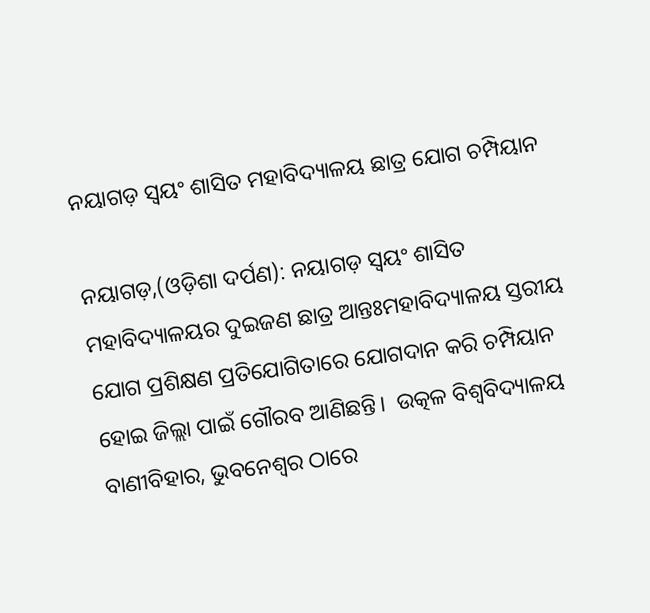ନୟାଗଡ଼ ସ୍ୱୟଂ ଶାସିତ ମହାବିଦ୍ୟାଳୟ ଛାତ୍ର ଯୋଗ ଚମ୍ପିୟାନ

ନୟାଗଡ଼,(ଓଡ଼ିଶା ଦର୍ପଣ): ନୟାଗଡ଼ ସ୍ୱୟଂ ଶାସିତ ମହାବିଦ୍ୟାଳୟର ଦୁଇଜଣ ଛାତ୍ର ଆନ୍ତଃମହାବିଦ୍ୟାଳୟ ସ୍ତରୀୟ ଯୋଗ ପ୍ରଶିକ୍ଷଣ ପ୍ରତିଯୋଗିତାରେ ଯୋଗଦାନ କରି ଚମ୍ପିୟାନ ହୋଇ ଜିଲ୍ଲା ପାଇଁ ଗୌରବ ଆଣିଛନ୍ତି।  ଉତ୍କଳ ବିଶ୍ୱବିଦ୍ୟାଳୟ ବାଣୀବିହାର, ଭୁବନେଶ୍ୱର ଠାରେ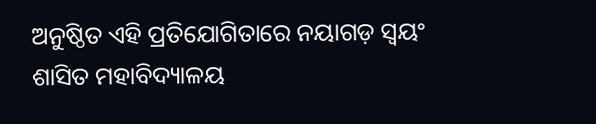ଅନୁଷ୍ଠିତ ଏହି ପ୍ରତିଯୋଗିତାରେ ନୟାଗଡ଼ ସ୍ୱୟଂ ଶାସିତ ମହାବିଦ୍ୟାଳୟ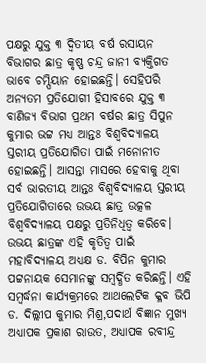ପକ୍ଷରୁ ଯୁକ୍ତ ୩ ଦ୍ୱିତୀୟ ବର୍ଷ ରସାୟନ ବିଭାଗର ଛାତ୍ର କୃଷ୍ଣ ଚନ୍ଦ୍ର ଜାନୀ ବ୍ୟକ୍ତିଗତ ଭାବେ ଚମ୍ପିୟାନ ହୋଇଛନ୍ତି। ସେହିପରି ଅନ୍ୟତମ ପ୍ରତିଯୋଗୀ ହିସାବରେ ଯୁକ୍ତ ୩ ବାଣିଜ୍ୟ ବିଭାଗ ପ୍ରଥମ ବର୍ଷର ଛାତ୍ର ସିପୁନ କୁମାର ଭଟ୍ଟ ମଧ୍ୟ ଆନ୍ତଃ ବିଶ୍ୱବିଦ୍ୟାଳୟ ସ୍ତରୀୟ ପ୍ରତିଯୋଗିତା ପାଇଁ ମନୋନୀତ ହୋଇଛନ୍ତି। ଆସନ୍ତା ମାସରେ ହେବାକୁ ଥିବା ସର୍ବ ଭାରତୀୟ ଆନ୍ତଃ ବିଶ୍ୱବିଦ୍ୟାଳୟ ସ୍ତରୀୟ ପ୍ରତିଯୋଗିତାରେ ଉଭୟ ଛାତ୍ର ଉତ୍କଳ ବିଶ୍ୱବିଦ୍ୟାଳୟ ପକ୍ଷରୁ ପ୍ରତିନିଧିତ୍ୱ କରିବେ। ଉଭୟ ଛାତ୍ରଙ୍କ ଏହି କୃତିତ୍ୱ ପାଇଁ ମହାବିଦ୍ୟାଳୟ ଅଧ୍ୟକ୍ଷ ଡ. ବିପିନ କୁମାର ପଟ୍ଟନାୟକ ସେମାନଙ୍କୁ ସମ୍ବର୍ଦ୍ଧିତ କରିଛନ୍ତି। ଏହି ସମ୍ବର୍ଦ୍ଧନା କାର୍ଯ୍ୟକ୍ରମରେ ଆଥଲେଟିକ କ୍ଳବ ଭିପି ଡ. ଦିଲ୍ଲୀପ କୁମାର ମିଶ୍ର,ପଦାର୍ଥ ବିଜ୍ଞାନ ମୁଖ୍ୟ ଅଧ୍ୟାପକ ପ୍ରକାଶ ରାଉତ, ଅଧ୍ୟାପକ ରବୀନ୍ଦ୍ର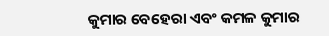କୁମାର ବେହେରା ଏବଂ କମଳ କୁମାର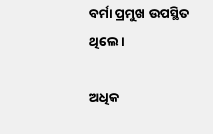ବର୍ମା ପ୍ରମୁଖ ଉପସ୍ଥିତ ଥିଲେ।

ଅଧିକ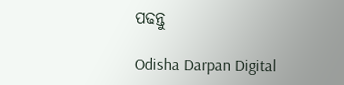ପଢନ୍ତୁ

Odisha Darpan Digital